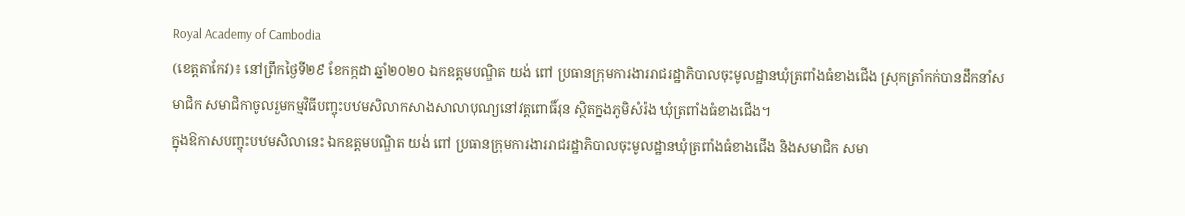Royal Academy of Cambodia
(ខេត្តតាកែវ)៖ នៅព្រឹកថ្ងៃទី២៩ ខែកក្កដា ឆ្នាំ២០២០ ឯកឧត្តមបណ្ឌិត យង់ ពៅ ប្រធានក្រុមការងាររាជរដ្ឋាភិបាលចុះមូលដ្ឋានឃុំត្រពាំងធំខាងជើង ស្រុកត្រាំកក់បានដឹកនាំសមាជិក សមាជិកាចូលរួមកម្មវិធីបញ្ចុះបឋមសិលាកសាងសាលាបុណ្យនៅវត្តពោធិ៍រុន ស្ថិតក្នងភូមិសំរ៉ង ឃុំត្រពាំងធំខាងជើង។
ក្នុងឱកាសបញ្ចុះបឋមសិលានេះ ឯកឧត្តមបណ្ឌិត យង់ ពៅ ប្រធានក្រុមការងាររាជរដ្ឋាភិបាលចុះមូលដ្ឋានឃុំត្រពាំងធំខាងជើង និងសមាជិក សមា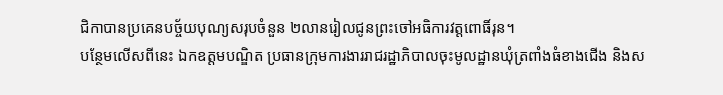ជិកាបានប្រគេនបច្ច័យបុណ្យសរុបចំនួន ២លានរៀលជូនព្រះចៅអធិការវត្តពោធិ៍រុន។
បន្ថែមលើសពីនេះ ឯកឧត្តមបណ្ឌិត ប្រធានក្រុមការងាររាជរដ្ឋាភិបាលចុះមូលដ្ឋានឃំុត្រពាំងធំខាងជើង និងស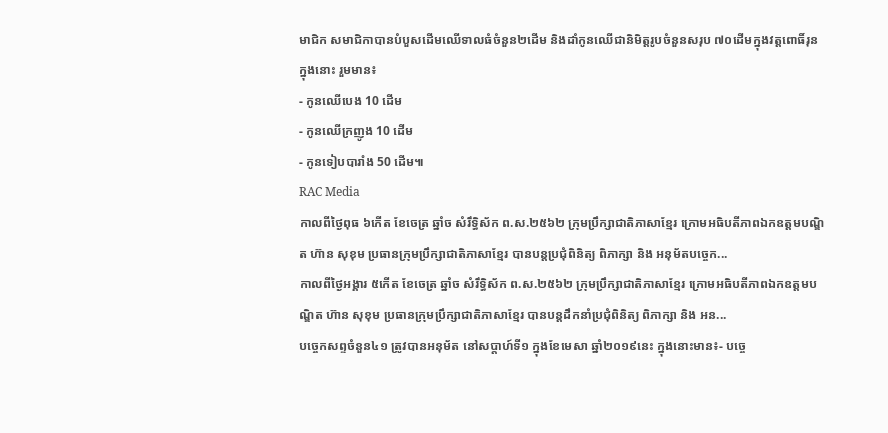មាជិក សមាជិកាបានបំបួសដើមឈើទាលធំចំនួន២ដើម និងដាំកូនឈើជានិមិត្តរូបចំនួនសរុប ៧០ដើមក្នុងវត្តពោធិ៍រុន ក្នុងនោះ រួមមាន៖
- កូនឈើបេង 10 ដើម
- កូនឈើក្រញូង 10 ដើម
- កូនទៀបបារាំង 50 ដើម៕
RAC Media
កាលពីថ្ងៃពុធ ៦កេីត ខែចេត្រ ឆ្នាំច សំរឹទ្ធិស័ក ព.ស.២៥៦២ ក្រុមប្រឹក្សាជាតិភាសាខ្មែរ ក្រោមអធិបតីភាពឯកឧត្តមបណ្ឌិត ហ៊ាន សុខុម ប្រធានក្រុមប្រឹក្សាជាតិភាសាខ្មែរ បានបន្តប្រជុំពិនិត្យ ពិភាក្សា និង អនុម័តបច្ចេក...
កាលពីថ្ងៃអង្គារ ៥កេីត ខែចេត្រ ឆ្នាំច សំរឹទ្ធិស័ក ព.ស.២៥៦២ ក្រុមប្រឹក្សាជាតិភាសាខ្មែរ ក្រោមអធិបតីភាពឯកឧត្តមបណ្ឌិត ហ៊ាន សុខុម ប្រធានក្រុមប្រឹក្សាជាតិភាសាខ្មែរ បានបន្តដឹកនាំប្រជុំពិនិត្យ ពិភាក្សា និង អន...
បច្ចេកសព្ទចំនួន៤១ ត្រូវបានអនុម័ត នៅសប្តាហ៍ទី១ ក្នុងខែមេសា ឆ្នាំ២០១៩នេះ ក្នុងនោះមាន៖- បច្ចេ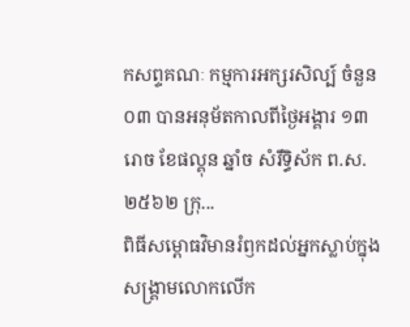កសព្ទគណៈ កម្មការអក្សរសិល្ប៍ ចំនួន០៣ បានអនុម័តកាលពីថ្ងៃអង្គារ ១៣រោច ខែផល្គុន ឆ្នាំច សំរឹទ្ធិស័ក ព.ស.២៥៦២ ក្រុ...
ពិធីសម្ពោធវិមានរំឭកដល់អ្នកស្លាប់ក្នុងសង្គ្រាមលោកលើក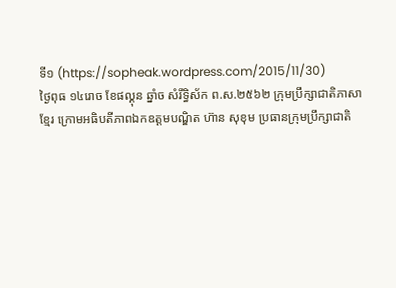ទី១ (https://sopheak.wordpress.com/2015/11/30)
ថ្ងៃពុធ ១៤រោច ខែផល្គុន ឆ្នាំច សំរឹទ្ធិស័ក ព.ស.២៥៦២ ក្រុមប្រឹក្សាជាតិភាសាខ្មែរ ក្រោមអធិបតីភាពឯកឧត្តមបណ្ឌិត ហ៊ាន សុខុម ប្រធានក្រុមប្រឹក្សាជាតិ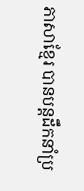ភាសាខ្មែរ បានបន្តដឹកនាំប្រ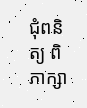ជុំពនិត្យ ពិភាក្សា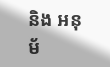និង អនុម័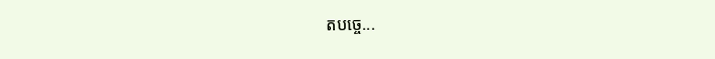តបច្ចេ...